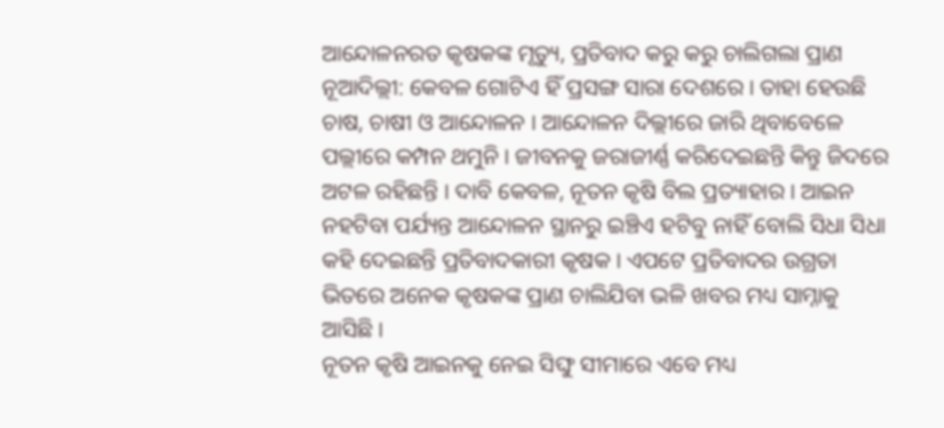ଆନ୍ଦୋଳନରତ କୃଷକଙ୍କ ମୃତ୍ୟୁ, ପ୍ରତିବାଦ କରୁ କରୁ ଚାଲିଗଲା ପ୍ରାଣ
ନୂଆଦିଲ୍ଲୀ: କେବଳ ଗୋଟିଏ ହିଁ ପ୍ରସଙ୍ଗ ସାରା ଦେଶରେ । ତାହା ହେଉଛି ଚାଷ, ଚାଷୀ ଓ ଆନ୍ଦୋଳନ । ଆନ୍ଦୋଳନ ଦିଲ୍ଲୀରେ ଜାରି ଥିବାବେଳେ ପଲ୍ଲୀରେ କମ୍ପନ ଥମୁନି । ଜୀବନକୁ ଜରାଜୀର୍ଣ୍ଣ କରିଦେଇଛନ୍ତି କିନ୍ତୁ ଜିଦରେ ଅଟଳ ରହିଛନ୍ତି । ଦାବି କେବଳ, ନୂତନ କୃଷି ବିଲ ପ୍ରତ୍ୟାହାର । ଆଇନ ନହଟିବା ପର୍ଯ୍ୟନ୍ତ ଆନ୍ଦୋଳନ ସ୍ଥାନରୁ ଇଞ୍ଚିଏ ହଟିବୁ ନାହିଁ ବୋଲି ସିଧା ସିଧା କହି ଦେଇଛନ୍ତି ପ୍ରତିବାଦକାରୀ କୃଷକ । ଏପଟେ ପ୍ରତିବାଦର ଉଗ୍ରତା ଭିତରେ ଅନେକ କୃଷକଙ୍କ ପ୍ରାଣ ଚାଲିଯିବା ଭଳି ଖବର ମଧ୍ୟ ସାମ୍ନାକୁ ଆସିଛି ।
ନୂତନ କୃଷି ଆଇନକୁ ନେଇ ସିଙ୍ଘୁ ସୀମାରେ ଏବେ ମଧ୍ୟ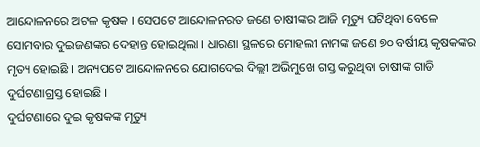ଆନ୍ଦୋଳନରେ ଅଟଳ କୃଷକ । ସେପଟେ ଆନ୍ଦୋଳନରତ ଜଣେ ଚାଷୀଙ୍କର ଆଜି ମୃତ୍ୟୁ ଘଟିଥିବା ବେଳେ ସୋମବାର ଦୁଇଜଣଙ୍କର ଦେହାନ୍ତ ହୋଇଥିଲା । ଧାରଣା ସ୍ଥଳରେ ମୋହଲୀ ନାମଙ୍କ ଜଣେ ୭୦ ବର୍ଷୀୟ କୃଷକଙ୍କର ମୃତ୍ୟ ହୋଇଛି । ଅନ୍ୟପଟେ ଆନ୍ଦୋଳନରେ ଯୋଗଦେଇ ଦିଲ୍ଲୀ ଅଭିମୁଖେ ଗସ୍ତ କରୁଥିବା ଚାଷୀଙ୍କ ଗାଡି ଦୁର୍ଘଟଣାଗ୍ରସ୍ତ ହୋଇଛି ।
ଦୁର୍ଘଟଣାରେ ଦୁଇ କୃଷକଙ୍କ ମୃତ୍ୟୁ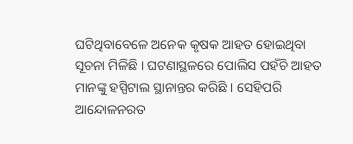ଘଟିଥିବାବେଳେ ଅନେକ କୃଷକ ଆହତ ହୋଇଥିବା ସୂଚନା ମିଳିଛି । ଘଟଣାସ୍ଥଳରେ ପୋଲିସ ପହଁଚି ଆହତ ମାନଙ୍କୁ ହସ୍ପିଟାଲ ସ୍ଥାନାନ୍ତର କରିଛି । ସେହିପରି ଆନ୍ଦୋଳନରତ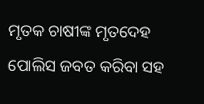ମୃତକ ଚାଷୀଙ୍କ ମୃତଦେହ ପୋଲିସ ଜବତ କରିବା ସହ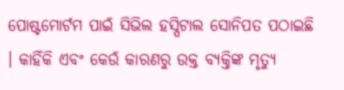ପୋଷ୍ଟମୋର୍ଟମ ପାଇଁ ସିଭିଲ ହସ୍ପିଟାଲ ସୋନିପତ ପଠାଇଛି । କାହିଁକି ଏବଂ କେଉଁ କାରଣରୁ ଉକ୍ତ ବ୍ୟକ୍ତିଙ୍କ ମୃତ୍ୟୁ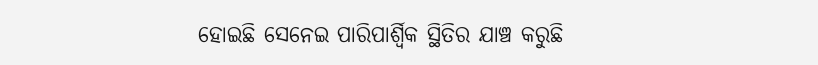ହୋଇଛି ସେନେଇ ପାରିପାର୍ଶ୍ୱିକ ସ୍ଥିତିର ଯାଞ୍ଚ କରୁଛି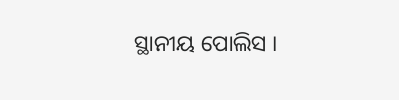ସ୍ଥାନୀୟ ପୋଲିସ ।